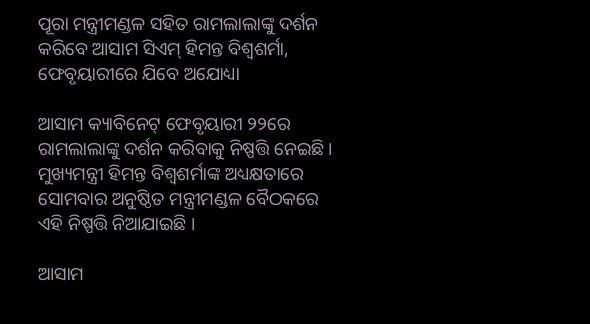ପୂରା ମନ୍ତ୍ରୀମଣ୍ଡଳ ସହିତ ରାମଲାଲାଙ୍କୁ ଦର୍ଶନ କରିବେ ଆସାମ ସିଏମ୍‌ ହିମନ୍ତ ବିଶ୍ୱଶର୍ମା, ଫେବୃୟାରୀରେ ଯିବେ ଅଯୋଧ୍ୟା

ଆସାମ କ୍ୟାବିନେଟ୍‌ ଫେବୃୟାରୀ ୨୨ରେ ରାମଲାଲାଙ୍କୁ ଦର୍ଶନ କରିବାକୁ ନିଷ୍ପତ୍ତି ନେଇଛି । ମୁଖ୍ୟମନ୍ତ୍ରୀ ହିମନ୍ତ ବିଶ୍ୱଶର୍ମାଙ୍କ ଅଧ୍ୟକ୍ଷତାରେ ସୋମବାର ଅନୁଷ୍ଠିତ ମନ୍ତ୍ରୀମଣ୍ଡଳ ବୈଠକରେ ଏହି ନିଷ୍ପତ୍ତି ନିଆଯାଇଛି ।

ଆସାମ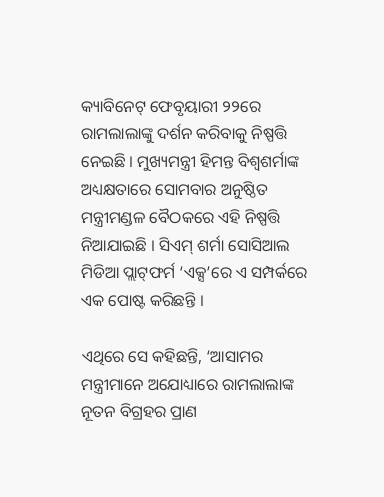କ୍ୟାବିନେଟ୍‌ ଫେବୃୟାରୀ ୨୨ରେ ରାମଲାଲାଙ୍କୁ ଦର୍ଶନ କରିବାକୁ ନିଷ୍ପତ୍ତି ନେଇଛି । ମୁଖ୍ୟମନ୍ତ୍ରୀ ହିମନ୍ତ ବିଶ୍ୱଶର୍ମାଙ୍କ ଅଧ୍ୟକ୍ଷତାରେ ସୋମବାର ଅନୁଷ୍ଠିତ ମନ୍ତ୍ରୀମଣ୍ଡଳ ବୈଠକରେ ଏହି ନିଷ୍ପତ୍ତି ନିଆଯାଇଛି । ସିଏମ୍‌ ଶର୍ମା ସୋସିଆଲ ମିଡିଆ ପ୍ଲାଟ୍‌ଫର୍ମ ‘ଏକ୍ସ’ରେ ଏ ସମ୍ପର୍କରେ ଏକ ପୋଷ୍ଟ କରିଛନ୍ତି ।

ଏଥିରେ ସେ କହିଛନ୍ତି, ‘ଆସାମର ମନ୍ତ୍ରୀମାନେ ଅଯୋଧ୍ୟାରେ ରାମଲାଲାଙ୍କ ନୂତନ ବିଗ୍ରହର ପ୍ରାଣ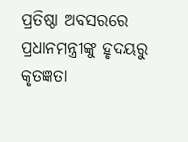ପ୍ରତିଷ୍ଠା ଅବସରରେ ପ୍ରଧାନମନ୍ତ୍ରୀଙ୍କୁ ହୃଦୟରୁ କୃତଜ୍ଞତା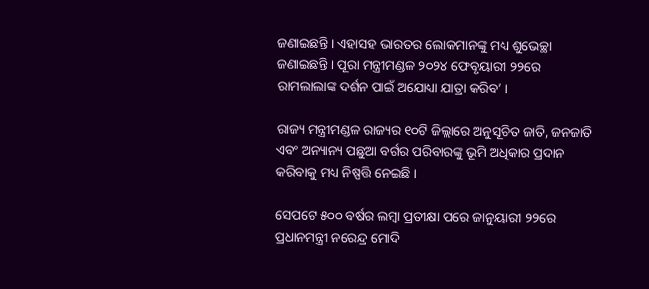ଜଣାଇଛନ୍ତି । ଏହାସହ ଭାରତର ଲୋକମାନଙ୍କୁ ମଧ୍ୟ ଶୁଭେଚ୍ଛା ଜଣାଇଛନ୍ତି । ପୂରା ମନ୍ତ୍ରୀମଣ୍ଡଳ ୨୦୨୪ ଫେବୃୟାରୀ ୨୨ରେ ରାମଲାଲାଙ୍କ ଦର୍ଶନ ପାଇଁ ଅଯୋଧ୍ୟା ଯାତ୍ରା କରିବ’ ।

ରାଜ୍ୟ ମନ୍ତ୍ରୀମଣ୍ଡଳ ରାଜ୍ୟର ୧୦ଟି ଜିଲ୍ଲାରେ ଅନୁସୂଚିତ ଜାତି, ଜନଜାତି ଏବଂ ଅନ୍ୟାନ୍ୟ ପଛୁଆ ବର୍ଗର ପରିବାରଙ୍କୁ ଭୂମି ଅଧିକାର ପ୍ରଦାନ କରିବାକୁ ମଧ୍ୟ ନିଷ୍ପତ୍ତି ନେଇଛି ।

ସେପଟେ ୫୦୦ ବର୍ଷର ଲମ୍ବା ପ୍ରତୀକ୍ଷା ପରେ ଜାନୁୟାରୀ ୨୨ରେ ପ୍ରଧାନମନ୍ତ୍ରୀ ନରେନ୍ଦ୍ର ମୋଦି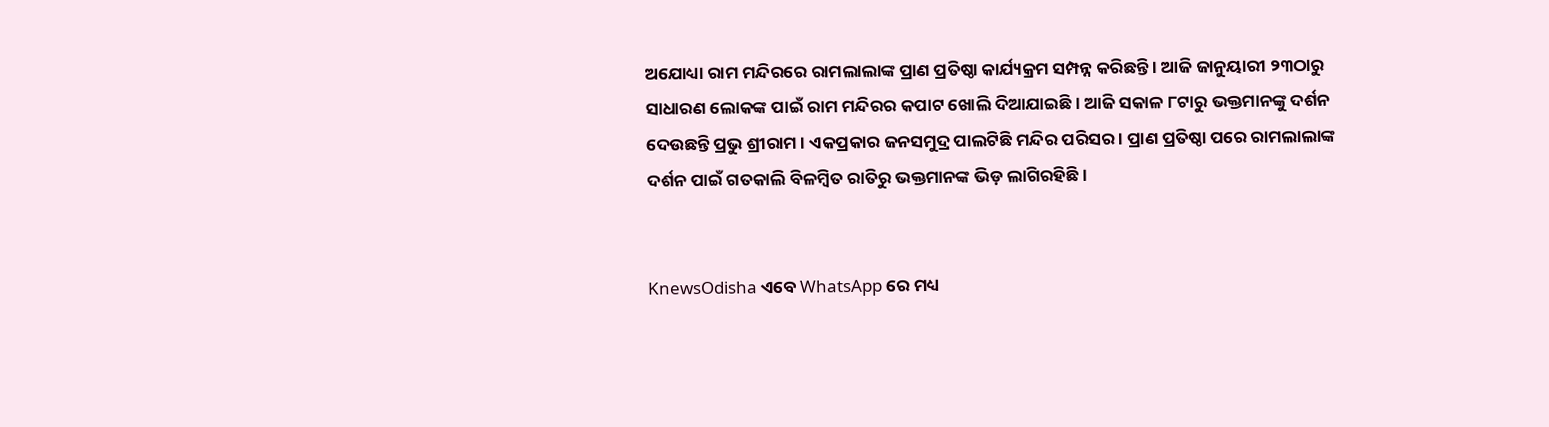ଅଯୋଧ୍ୟା ରାମ ମନ୍ଦିରରେ ରାମଲାଲାଙ୍କ ପ୍ରାଣ ପ୍ରତିଷ୍ଠା କାର୍ଯ୍ୟକ୍ରମ ସମ୍ପନ୍ନ କରିଛନ୍ତି । ଆଜି ଜାନୁୟାରୀ ୨୩ଠାରୁ ସାଧାରଣ ଲୋକଙ୍କ ପାଇଁ ରାମ ମନ୍ଦିରର କପାଟ ଖୋଲି ଦିଆଯାଇଛି । ଆଜି ସକାଳ ୮ଟାରୁ ଭକ୍ତମାନଙ୍କୁ ଦର୍ଶନ ଦେଉଛନ୍ତି ପ୍ରଭୁ ଶ୍ରୀରାମ । ଏକପ୍ରକାର ଜନସମୁଦ୍ର ପାଲଟିଛି ମନ୍ଦିର ପରିସର । ପ୍ରାଣ ପ୍ରତିଷ୍ଠା ପରେ ରାମଲାଲାଙ୍କ ଦର୍ଶନ ପାଇଁ ଗତକାଲି ବିଳମ୍ବିତ ରାତିରୁ ଭକ୍ତମାନଙ୍କ ଭିଡ଼ ଲାଗିରହିଛି ।


KnewsOdisha ଏବେ WhatsApp ରେ ମଧ୍ୟ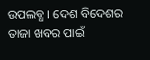ଉପଲବ୍ଧ । ଦେଶ ବିଦେଶର ତାଜା ଖବର ପାଇଁ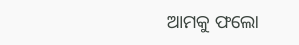ଆମକୁ ଫଲୋ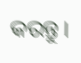କରନ୍ତୁ ।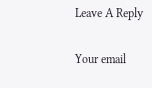Leave A Reply

Your email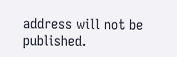address will not be published.